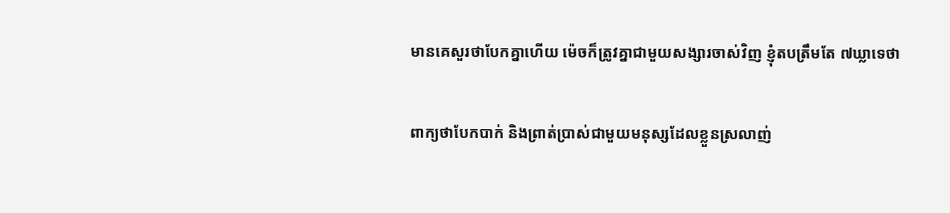មានគេសួរថាបែកគ្នាហើយ ម៉េចក៏ត្រូវគ្នាជាមួយសង្សារចាស់វិញ ខ្ញុំតបត្រឹមតែ ៧ឃ្លាទេថា

ពាក្យថាបែកបាក់ និងព្រាត់ប្រាស់ជាមួយមនុស្សដែលខ្លួនស្រលាញ់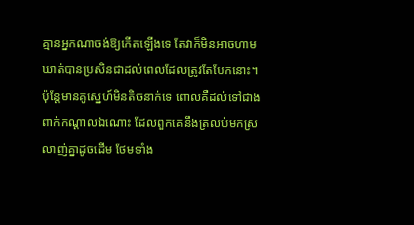គ្មានអ្នកណាចង់ឱ្យកើតឡើងទេ តែវាក៏មិនអាចហាមឃាត់បានប្រសិនជាដល់ពេលដែលត្រូវតែបែកនោះ។ ប៉ុន្តែមានគូស្នេហ៍មិនតិចនាក់ទេ ពោលគឺដល់ទៅជាងពាក់កណ្តាលឯណោះ ដែលពួកគេនឹងត្រលប់មកស្រលាញ់គ្នាដូចដើម ថែមទាំង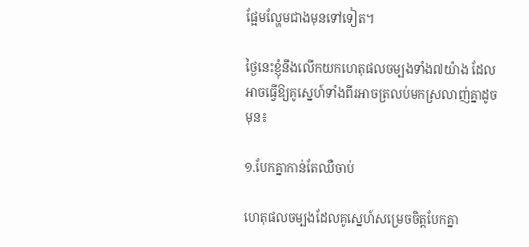ផ្អែមល្ហែមជាងមុនទៅទៀត។

ថ្ងៃនេះខ្ញុំនឹងលើកយកហេតុផលចម្បងទាំង៧យ៉ាង ដែលអាចធ្វើឱ្យគូស្នេហ៍ទាំងពីរអាចត្រលប់មកស្រលាញ់គ្នាដូចមុន៖

១.បែកគ្នាកាន់តែឈឺចាប់

ហេតុផលចម្បងដែលគូស្នេហ៍សម្រេចចិត្តបែកគ្នា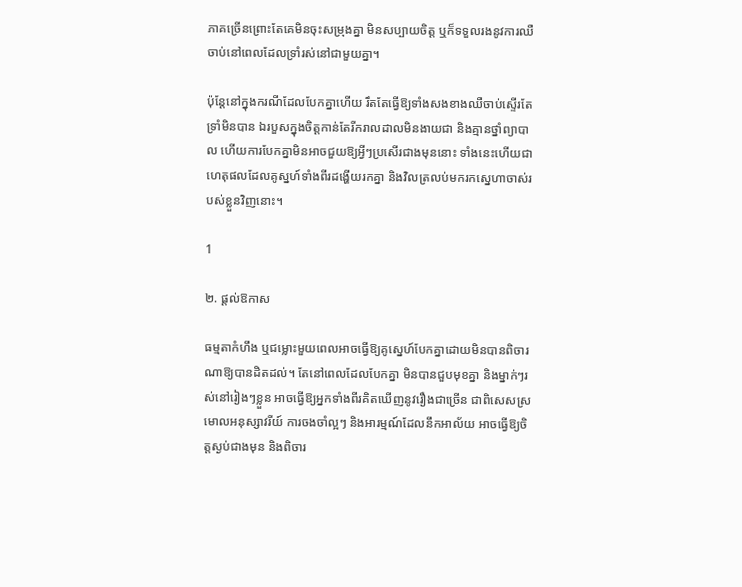ភាគច្រើនព្រោះតែគេមិនចុះសម្រុងគ្នា មិនសប្បាយចិត្ត ឬក៏ទទួលរងនូវការឈឺចាប់នៅពេលដែលទ្រាំរស់នៅជាមួយគ្នា។

ប៉ុន្តែនៅក្នុងករណីដែលបែកគ្នាហើយ រឹតតែធ្វើឱ្យទាំងសងខាងឈឺចាប់ស្ទើរតែទ្រាំមិនបាន ឯរបួសក្នុងចិត្តកាន់តែរីករាលដាលមិនងាយជា និងគ្មានថ្នាំព្យាបាល ហើយការបែកគ្នាមិនអាចជួយឱ្យអ្វីៗប្រសើរជាងមុននោះ ទាំងនេះហើយជាហេតុផលដែលគូស្នហ៍ទាំងពីរដង្ហើយរកគ្នា និងវិលត្រលប់មករកស្នេហាចាស់របស់ខ្លួនវិញនោះ។

1

២. ផ្តល់ឱកាស

ធម្មតាកំហឹង ឬជម្លោះមួយពេលអាចធ្វើឱ្យគូស្នេហ៍បែកគ្នាដោយមិនបានពិចារណាឱ្យបានដិតដល់។ តែនៅពេលដែលបែកគ្នា មិនបានជួបមុខគ្នា និងម្នាក់ៗរស់នៅរៀងៗខ្លួន អាចធ្វើឱ្យអ្នកទាំងពីរគិតឃើញនូវរឿងជាច្រើន ជាពិសេសស្រមោលអនុស្សាវរីយ៍ ការចងចាំល្អៗ និងអារម្មណ៍ដែលនឹកអាល័យ អាចធ្វើឱ្យចិត្តស្ងប់ជាងមុន និងពិចារ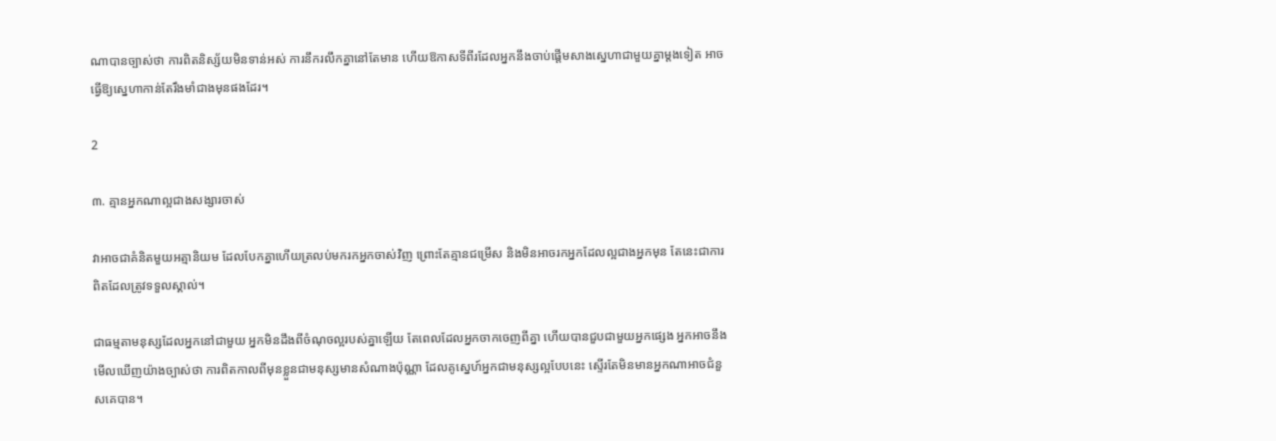ណាបានច្បាស់ថា ការពិតនិស្ស័យមិនទាន់អស់ ការនឹករលឹកគ្នានៅតែមាន ហើយឱកាសទីពីរដែលអ្នកនឹងចាប់ផ្តើមសាងស្នេហាជាមួយគ្នាម្តងទៀត អាចធ្វើឱ្យស្នេហាកាន់តែរឹងមាំជាងមុនផងដែរ។

2

៣. គ្មានអ្នកណាល្អជាងសង្សារចាស់

វាអាចជាគំនិតមួយអត្មានិយម ដែលបែកគ្នាហើយត្រលប់មករកអ្នកចាស់វិញ ព្រោះតែគ្មានជម្រើស និងមិនអាចរកអ្នកដែលល្អជាងអ្នកមុន តែនេះជាការពិតដែលត្រូវទទួលស្គាល់។

ជាធម្មតាមនុស្សដែលអ្នកនៅជាមួយ អ្នកមិនដឹងពីចំណុចល្អរបស់គ្នាឡើយ តែពេលដែលអ្នកចាកចេញពីគ្នា ហើយបានជួបជាមួយអ្នកផ្សេង អ្នកអាចនឹងមើលឃើញយ៉ាងច្បាស់ថា ការពិតកាលពីមុនខ្លួនជាមនុស្សមានសំណាងប៉ុណ្ណា ដែលគូស្នេហ៍អ្នកជាមនុស្សល្អបែបនេះ ស្ទើរតែមិនមានអ្នកណាអាចជំនួសគេបាន។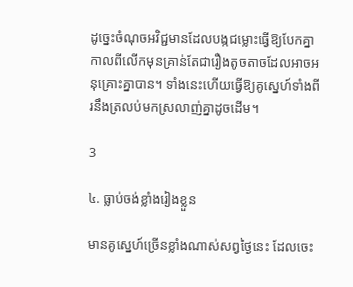ដូច្នេះចំណុចអវិជ្ជមានដែលបង្កជម្លោះធ្វើឱ្យបែកគ្នាកាលពីលើកមុនគ្រាន់តែជារឿងតូចតាចដែលអាចអនុគ្រោះគ្នាបាន។ ទាំងនេះហើយធ្វើឱ្យគូស្នេហ៍ទាំងពីរនឹងត្រលប់មកស្រលាញ់គ្នាដូចដើម។

3

៤. ធ្លាប់ចង់ខ្លាំងរៀងខ្លួន

មានគូស្នេហ៍ច្រើនខ្លាំងណាស់សព្វថ្ងៃនេះ ដែលចេះ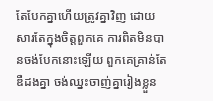តែបែកគ្នាហើយត្រូវគ្នាវិញ ដោយសារតែក្នុងចិត្តពួកគេ ការពិតមិនបានចង់បែកនោះឡើយ ពួកគេគ្រាន់តែឌឺដងគ្នា ចង់ឈ្នះចាញ់គ្នារៀងខ្លួន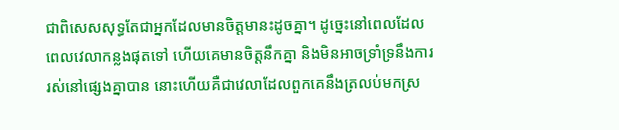ជាពិសេសសុទ្ធតែជាអ្នកដែលមានចិត្តមានះដូចគ្នា។ ដូច្នេះនៅពេលដែលពេលវេលាកន្លងផុតទៅ ហើយគេមានចិត្តនឹកគ្នា និងមិនអាចទ្រាំទ្រនឹងការរស់នៅផ្សេងគ្នាបាន នោះហើយគឺជាវេលាដែលពួកគេនឹងត្រលប់មកស្រ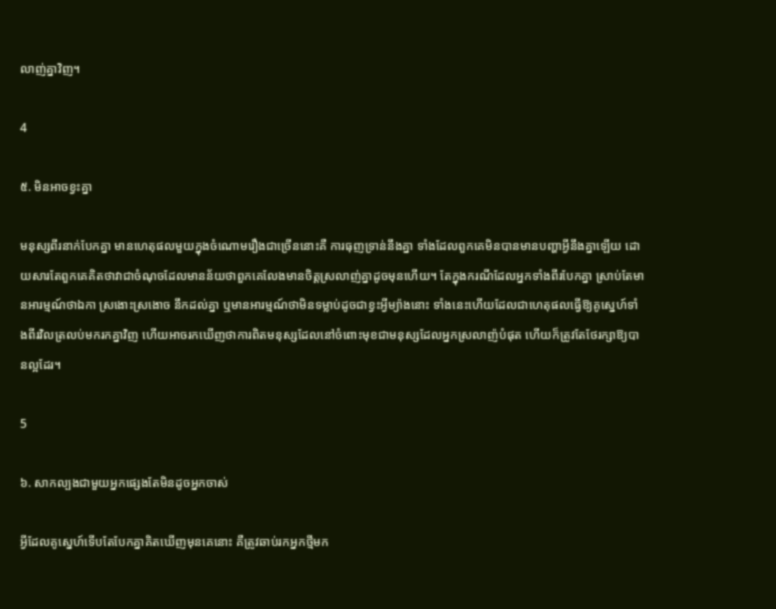លាញ់គ្នាវិញ។

4

៥. មិនអាចខ្វះគ្នា

មនុស្សពីរនាក់បែកគ្នា មានហេតុផលមួយក្នុងចំណោមរឿងជាច្រើននោះគឺ ការធុញទ្រាន់នឹងគ្នា ទាំងដែលពួកគេមិនបានមានបញ្ហាអ្វីនឹងគ្នាឡើយ ដោយសារតែពួកគេគិតថាវាជាចំណុចដែលមានន័យថាពួកគេលែងមានចិត្តស្រលាញ់គ្នាដូចមុនហើយ។ តែក្នុងករណីដែលអ្នកទាំងពីរបែកគ្នា ស្រាប់តែមានអារម្មណ៍ថាឯកា ស្រងោះស្រងោច នឹកដល់គ្នា ឬមានអារម្មណ៍ថាមិនទម្លាប់ដូចជាខ្វះអ្វីម្យ៉ាងនោះ ទាំងនេះហើយដែលជាហេតុផលធ្វើឱ្យគូស្នេហ៍ទាំងពីរវិលត្រលប់មករកគ្នាវិញ ហើយអាចរកឃើញថាការពិតមនុស្សដែលនៅចំពោះមុខជាមនុស្សដែលអ្នកស្រលាញ៉បំផុត ហើយក៏ត្រូវតែថែរក្សាឱ្យបានល្អដែរ។

5

៦. សាកល្បងជាមួយអ្នកផ្សេងតែមិនដូចអ្នកចាស់

អ្វីដែលគូស្នេហ៍ទើបតែបែកគ្នាគិតឃើញមុនគេនោះ គឺត្រូវឆាប់រកអ្នកថ្មីមក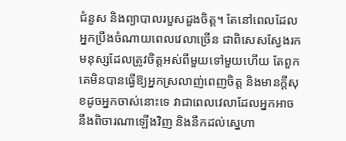ជំនួស និងព្យាបាលរបួសដួងចិត្ត។ តែនៅពេលដែលអ្នកប្រឹងចំណាយពេលវេលាច្រើន ជាពិសេសស្វែងរកមនុស្សដែលត្រូវចិត្តអស់ពីមួយទៅមួយហើយ តែពួកគេមិនបានធ្វើឱ្យអ្នកស្រលាញ់ពេញចិត្ត និងមានក្តីសុខដូចអ្នកចាស់នោះទេ វាជាពេលវេលាដែលអ្នកអាចនឹងពិចារណាឡើងវិញ និងនឹកដល់ស្នេហា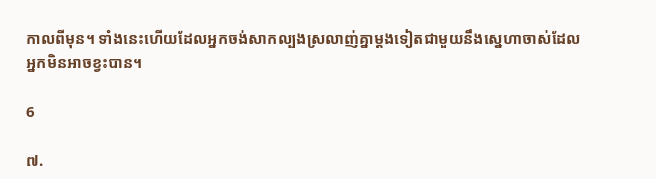កាលពីមុន។ ទាំងនេះហើយដែលអ្នកចង់សាកល្បងស្រលាញ់គ្នាម្តងទៀតជាមួយនឹងស្នេហាចាស់ដែលអ្នកមិនអាចខ្វះបាន។

6

៧.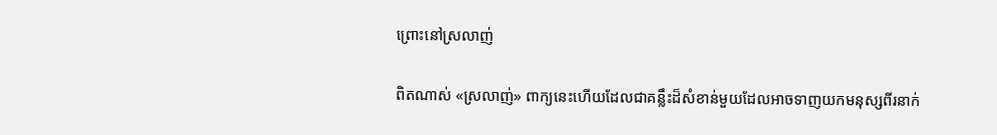ព្រោះនៅស្រលាញ់

ពិតណាស់ «ស្រលាញ់» ពាក្យនេះហើយដែលជាគន្លឹះដ៏សំខាន់មួយដែលអាចទាញយកមនុស្សពីរនាក់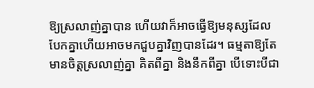ឱ្យស្រលាញ់គ្នាបាន ហើយវាក៏អាចធ្វើឱ្យមនុស្សដែលបែកគ្នាហើយអាចមកជួបគ្នាវិញបានដែរ។ ធម្មតាឱ្យតែមានចិត្តស្រលាញ់គ្នា គិតពីគ្នា និងនឹកពីគ្នា បើទោះបីជា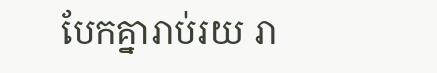បែកគ្នារាប់រយ រា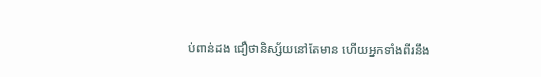ប់ពាន់ដង ជឿថានិស្ស័យនៅតែមាន ហើយអ្នកទាំងពីរនឹង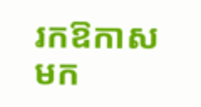រកឱកាសមក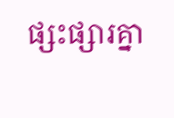ផ្សះផ្សារគ្នា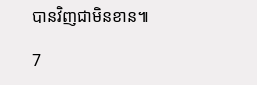បានវិញជាមិនខាន៕

7